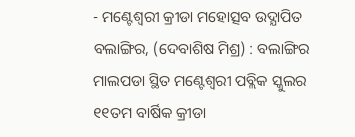- ମଣ୍ଟେଶ୍ୱରୀ କ୍ରୀଡା ମହୋତ୍ସବ ଉଦ୍ଯାପିତ
ବଲାଙ୍ଗିର, (ଦେବାଶିଷ ମିଶ୍ର) : ବଲାଙ୍ଗିର ମାଲପଡା ସ୍ଥିତ ମଣ୍ଟେଶ୍ୱରୀ ପବ୍ଲିକ ସ୍କୁଲର ୧୧ତମ ବାର୍ଷିକ କ୍ରୀଡା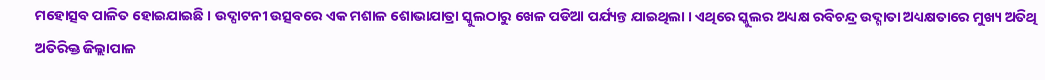ମହୋତ୍ସବ ପାଳିତ ହୋଇଯାଇଛି । ଉଦ୍ଘାଟନୀ ଉତ୍ସବରେ ଏକ ମଶାଳ ଶୋଭାଯାତ୍ରା ସ୍କୁଲଠାରୁ ଖେଳ ପଡିଆ ପର୍ଯ୍ୟନ୍ତ ଯାଇଥିଲା । ଏଥିରେ ସ୍କୁଲର ଅଧ୍ୟକ୍ଷ ରବିଚନ୍ଦ୍ର ଉଦ୍ଗାତା ଅଧ୍ୟକ୍ଷତାରେ ମୁଖ୍ୟ ଅତିଥି ଅତିରିକ୍ତ ଜିଲ୍ଲାପାଳ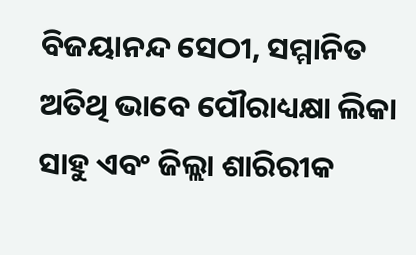ବିଜୟାନନ୍ଦ ସେଠୀ, ସମ୍ମାନିତ ଅତିଥି ଭାବେ ପୌରାଧ୍ୟକ୍ଷା ଲିକା ସାହୁ ଏବଂ ଜିଲ୍ଲା ଶାରିରୀକ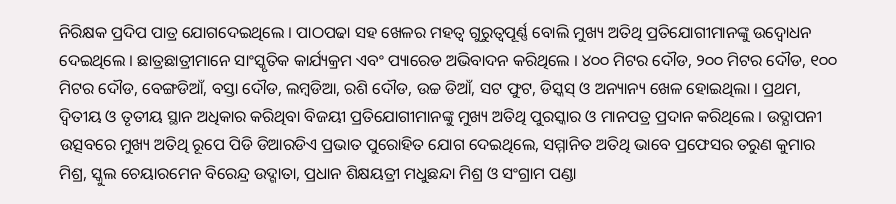ନିରିକ୍ଷକ ପ୍ରଦିପ ପାତ୍ର ଯୋଗଦେଇଥିଲେ । ପାଠପଢା ସହ ଖେଳର ମହତ୍ୱ ଗୁରୁତ୍ୱପୂର୍ଣ୍ଣ ବୋଲି ମୁଖ୍ୟ ଅତିଥି ପ୍ରତିଯୋଗୀମାନଙ୍କୁ ଉଦ୍ବୋଧନ ଦେଇଥିଲେ । ଛାତ୍ରଛାତ୍ରୀମାନେ ସାଂସ୍କୃତିକ କାର୍ଯ୍ୟକ୍ରମ ଏବଂ ପ୍ୟାରେଡ ଅଭିବାଦନ କରିଥିଲେ । ୪୦୦ ମିଟର ଦୌଡ, ୨୦୦ ମିଟର ଦୌଡ, ୧୦୦ ମିଟର ଦୌଡ, ବେଙ୍ଗଡିଆଁ, ବସ୍ତା ଦୌଡ, ଲମ୍ବଡିଆ, ରଶି ଦୌଡ, ଉଚ୍ଚ ଡିଆଁ, ସଟ ଫୁଟ, ଡିସ୍କସ୍ ଓ ଅନ୍ୟାନ୍ୟ ଖେଳ ହୋଇଥିଲା । ପ୍ରଥମ, ଦ୍ୱିତୀୟ ଓ ତୃତୀୟ ସ୍ଥାନ ଅଧିକାର କରିଥିବା ବିଜୟୀ ପ୍ରତିଯୋଗୀମାନଙ୍କୁ ମୁଖ୍ୟ ଅତିଥି ପୁରସ୍କାର ଓ ମାନପତ୍ର ପ୍ରଦାନ କରିଥିଲେ । ଉଦ୍ଯାପନୀ ଉତ୍ସବରେ ମୁଖ୍ୟ ଅତିଥି ରୂପେ ପିଡି ଡିଆରଡିଏ ପ୍ରଭାତ ପୁରୋହିତ ଯୋଗ ଦେଇଥିଲେ, ସମ୍ମାନିତ ଅତିଥି ଭାବେ ପ୍ରଫେସର ତରୁଣ କୁମାର ମିଶ୍ର, ସ୍କୁଲ ଚେୟାରମେନ ବିରେନ୍ଦ୍ର ଉଦ୍ଗାତା, ପ୍ରଧାନ ଶିକ୍ଷୟତ୍ରୀ ମଧୁଛନ୍ଦା ମିଶ୍ର ଓ ସଂଗ୍ରାମ ପଣ୍ଡା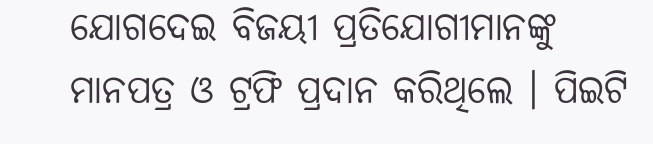ଯୋଗଦେଇ ବିଜୟୀ ପ୍ରତିଯୋଗୀମାନଙ୍କୁ ମାନପତ୍ର ଓ ଟ୍ରଫି ପ୍ରଦାନ କରିଥିଲେ । ପିଇଟି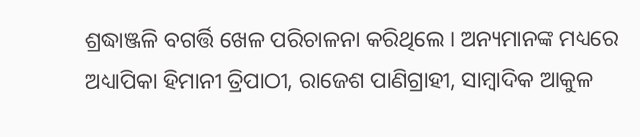ଶ୍ରଦ୍ଧାଞ୍ଜଳି ବଗର୍ତ୍ତି ଖେଳ ପରିଚାଳନା କରିଥିଲେ । ଅନ୍ୟମାନଙ୍କ ମଧ୍ୟରେ ଅଧ୍ୟାପିକା ହିମାନୀ ତ୍ରିପାଠୀ, ରାଜେଶ ପାଣିଗ୍ରାହୀ, ସାମ୍ବାଦିକ ଆକୁଳ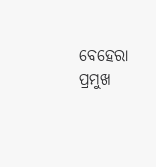ବେହେରା ପ୍ରମୁଖ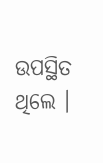ଉପସ୍ଥିତ ଥିଲେ ।